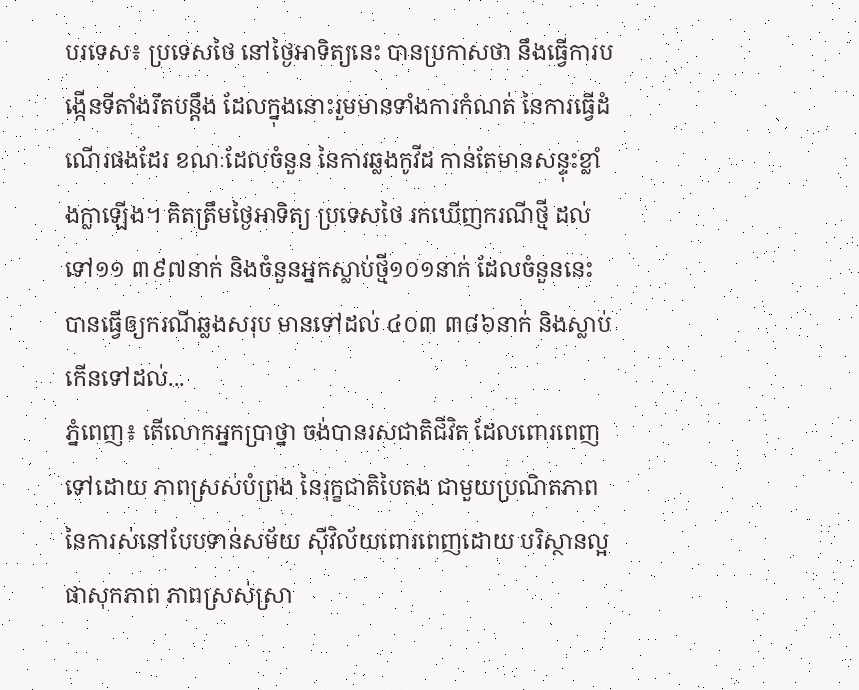បរទេស៖ ប្រទេសថៃ នៅថ្ងៃអាទិត្យនេះ បានប្រកាសថា នឹងធ្វើការបង្កើនទីតាំងរឹតបន្តឹង ដែលក្នុងនោះរួមមានទាំងការកំណត់ នៃការធ្វើដំណើរផងដែរ ខណៈដែលចំនួន នៃការឆ្លងកូវីដ កាន់តែមានសន្ទុះខ្លាំងក្លាឡើង។ គិតត្រឹមថ្ងៃអាទិត្យ ប្រទេសថៃ រកឃើញករណីថ្មី ដល់ទៅ១១ ៣៩៧នាក់ និងចំនួនអ្នកស្លាប់ថ្មី១០១នាក់ ដែលចំនួននេះ បានធ្វើឲ្យករណីឆ្លងសរុប មានទៅដល់ ៤០៣ ៣៨៦នាក់ និងស្លាប់កើនទៅដល់...
ភ្នំពេញ៖ តើលោកអ្នកប្រាថ្នា ចង់បានរសជាតិជីវិត ដែលពោរពេញទៅដោយ ភាពស្រស់បំព្រង នៃរុក្ខជាតិបៃតង ជាមួយប្រណិតភាព នៃការស់នៅបែបទាន់សម័យ ស៊ីវិល័យពោរពេញដោយ បរិស្ថានល្អ ផាសុកភាព ភាពស្រស់ស្រា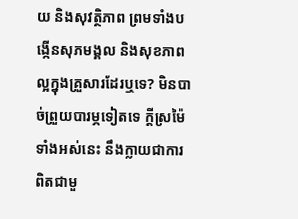យ និងសុវត្ថិភាព ព្រមទាំងបង្កើនសុភមង្គល និងសុខភាពល្អក្នុងគ្រួសារដែរឬទេ? មិនបាច់ព្រួយបារម្ភទៀតទេ ក្តីស្រម៉ៃទាំងអស់នេះ នឹងក្លាយជាការពិតជាមួ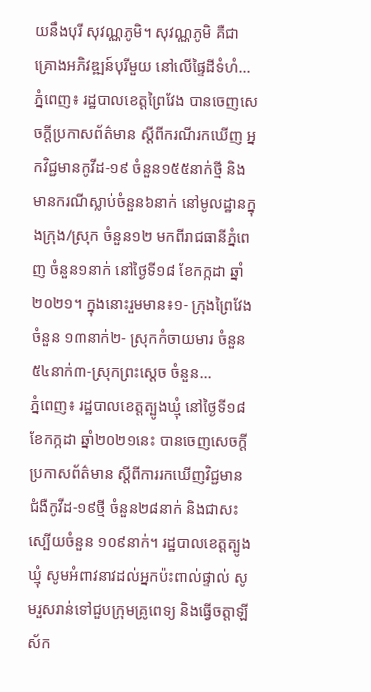យនឹងបុរី សុវណ្ណភូមិ។ សុវណ្ណភូមិ គឺជាគ្រោងអភិវឌ្ឍន៍បុរីមួយ នៅលើផ្ទៃដីទំហំ...
ភ្នំពេញ៖ រដ្ឋបាលខេត្តព្រៃវែង បានចេញសេចក្ដីប្រកាសព័ត៌មាន ស្ដីពីករណីរកឃើញ អ្នកវិជ្ជមានកូវីដ-១៩ ចំនួន១៥៥នាក់ថ្មី និងមានករណីស្លាប់ចំនួន៦នាក់ នៅមូលដ្ឋានក្នុងក្រុង/ស្រុក ចំនួន១២ មកពីរាជធានីភ្នំពេញ ចំនួន១នាក់ នៅថ្ងៃទី១៨ ខែកក្កដា ឆ្នាំ២០២១។ ក្នុងនោះរួមមាន៖១- ក្រុងព្រៃវែង ចំនួន ១៣នាក់២- ស្រុកកំចាយមារ ចំនួន ៥៤នាក់៣-ស្រុកព្រះសេ្ដច ចំនួន...
ភ្នំពេញ៖ រដ្ឋបាលខេត្តត្បូងឃ្មុំ នៅថ្ងៃទី១៨ ខែកក្កដា ឆ្នាំ២០២១នេះ បានចេញសេចក្ដីប្រកាសព័ត៌មាន ស្តីពីការរកឃើញវិជ្ជមាន ជំងឺកូវីដ-១៩ថ្មី ចំនួន២៨នាក់ និងជាសះស្បើយចំនួន ១០៩នាក់។ រដ្ឋបាលខេត្តត្បូងឃ្មុំ សូមអំពាវនាវដល់អ្នកប៉ះពាល់ផ្ទាល់ សូមរួសរាន់ទៅជួបក្រុមគ្រូពេទ្យ និងធ្វើចត្តាឡីស័ក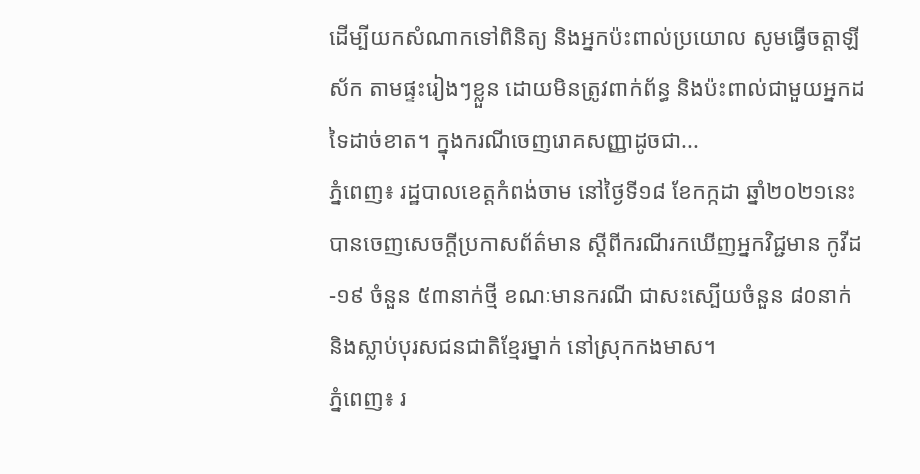ដើម្បីយកសំណាកទៅពិនិត្យ និងអ្នកប៉ះពាល់ប្រយោល សូមធ្វើចត្តាឡីស័ក តាមផ្ទះរៀងៗខ្លួន ដោយមិនត្រូវពាក់ព័ន្ធ និងប៉ះពាល់ជាមួយអ្នកដទៃដាច់ខាត។ ក្នុងករណីចេញរោគសញ្ញាដូចជា...
ភ្នំពេញ៖ រដ្ឋបាលខេត្តកំពង់ចាម នៅថ្ងៃទី១៨ ខែកក្កដា ឆ្នាំ២០២១នេះ បានចេញសេចក្តីប្រកាសព័ត៌មាន ស្ដីពីករណីរកឃើញអ្នកវិជ្ជមាន កូវីដ-១៩ ចំនួន ៥៣នាក់ថ្មី ខណៈមានករណី ជាសះស្បើយចំនួន ៨០នាក់ និងស្លាប់បុរសជនជាតិខ្មែរម្នាក់ នៅស្រុកកងមាស។
ភ្នំពេញ៖ រ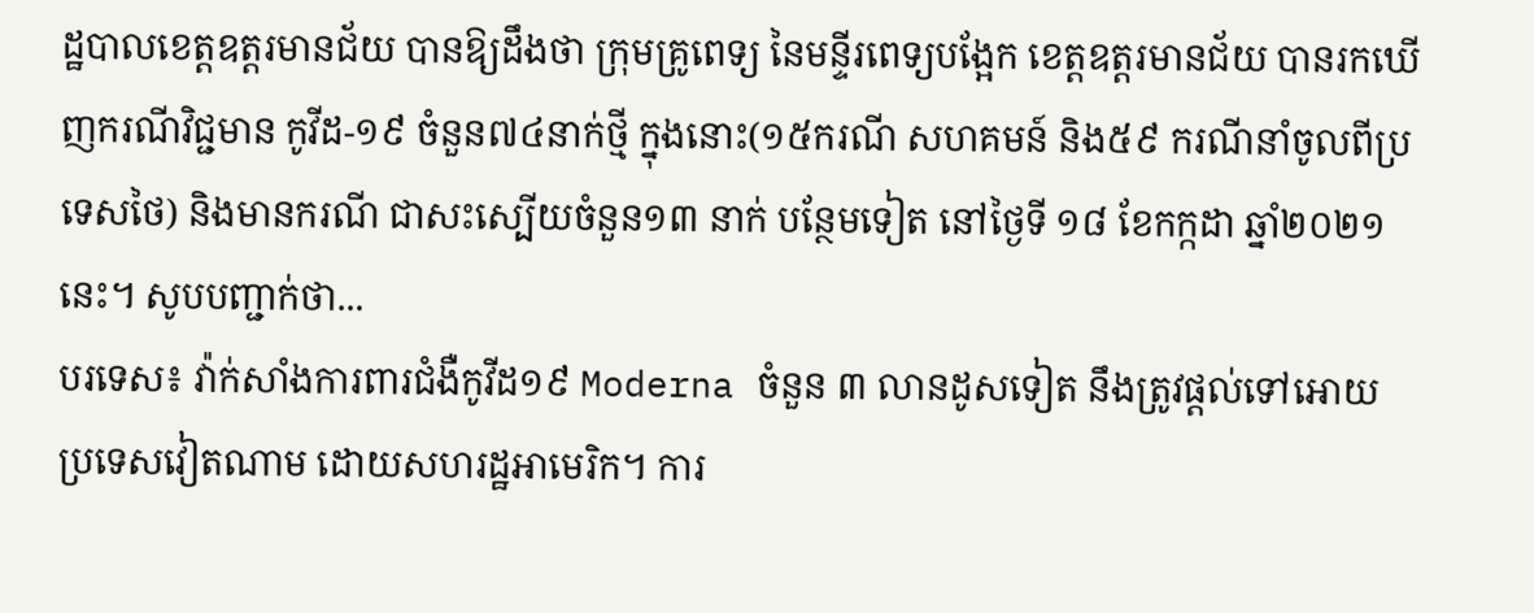ដ្ឋបាលខេត្តឧត្តរមានជ័យ បានឱ្យដឹងថា ក្រុមគ្រូពេទ្យ នៃមន្ទីរពេទ្យបង្អែក ខេត្តឧត្ដរមានជ័យ បានរកឃើញករណីវិជ្ជមាន កូវីដ-១៩ ចំនួន៧៤នាក់ថ្មី ក្នុងនោះ(១៥ករណី សហគមន៍ និង៥៩ ករណីនាំចូលពីប្រទេសថៃ) និងមានករណី ជាសះស្បើយចំនួន១៣ នាក់ បន្ថែមទៀត នៅថ្ងៃទី ១៨ ខែកក្កដា ឆ្នាំ២០២១នេះ។ សូបបញ្ជាក់ថា...
បរទេស៖ វ៉ាក់សាំងការពារជំងឺកូវីដ១៩ Moderna ចំនួន ៣ លានដូសទៀត នឹងត្រូវផ្តល់ទៅអោយ ប្រទេសវៀតណាម ដោយសហរដ្ឋអាមេរិក។ ការ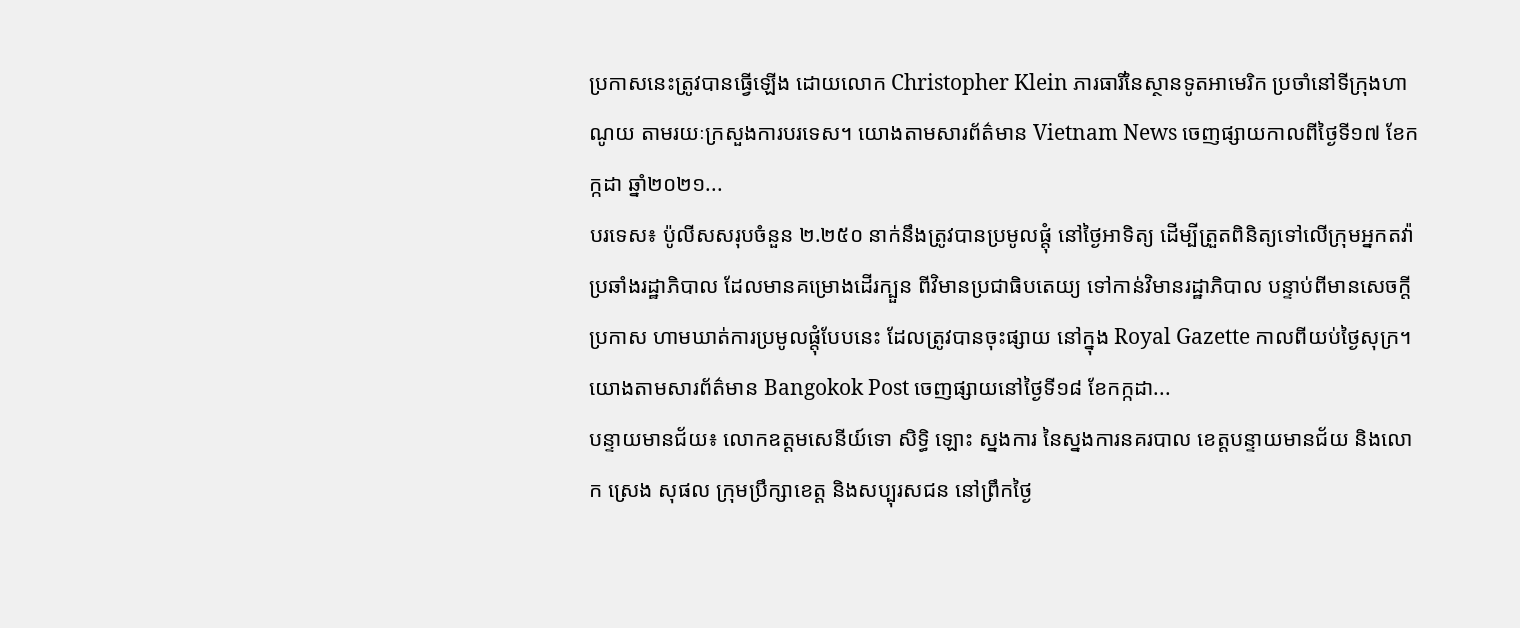ប្រកាសនេះត្រូវបានធ្វើឡើង ដោយលោក Christopher Klein ភារធារីនៃស្ថានទូតអាមេរិក ប្រចាំនៅទីក្រុងហាណូយ តាមរយៈក្រសួងការបរទេស។ យោងតាមសារព័ត៌មាន Vietnam News ចេញផ្សាយកាលពីថ្ងៃទី១៧ ខែកក្កដា ឆ្នាំ២០២១...
បរទេស៖ ប៉ូលីសសរុបចំនួន ២.២៥០ នាក់នឹងត្រូវបានប្រមូលផ្តុំ នៅថ្ងៃអាទិត្យ ដើម្បីត្រួតពិនិត្យទៅលើក្រុមអ្នកតវ៉ា ប្រឆាំងរដ្ឋាភិបាល ដែលមានគម្រោងដើរក្បួន ពីវិមានប្រជាធិបតេយ្យ ទៅកាន់វិមានរដ្ឋាភិបាល បន្ទាប់ពីមានសេចក្តីប្រកាស ហាមឃាត់ការប្រមូលផ្តុំបែបនេះ ដែលត្រូវបានចុះផ្សាយ នៅក្នុង Royal Gazette កាលពីយប់ថ្ងៃសុក្រ។ យោងតាមសារព័ត៌មាន Bangokok Post ចេញផ្សាយនៅថ្ងៃទី១៨ ខែកក្កដា...
បន្ទាយមានជ័យ៖ លោកឧត្តមសេនីយ៍ទោ សិទ្ធិ ឡោះ ស្នងការ នៃស្នងការនគរបាល ខេត្តបន្ទាយមានជ័យ និងលោក ស្រេង សុផល ក្រុមប្រឹក្សាខេត្ត និងសប្បុរសជន នៅព្រឹកថ្ងៃ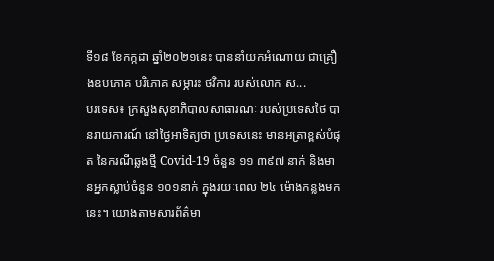ទី១៨ ខែកក្កដា ឆ្នាំ២០២១នេះ បាននាំយកអំណោយ ជាគ្រឿងឧបភោគ បរិភោគ សម្ភារះ ថវិការ របស់លោក ស...
បរទេស៖ ក្រសួងសុខាភិបាលសាធារណៈ របស់ប្រទេសថៃ បានរាយការណ៍ នៅថ្ងៃអាទិត្យថា ប្រទេសនេះ មានអត្រាខ្ពស់បំផុត នៃករណីឆ្លងថ្មី Covid-19 ចំនួន ១១ ៣៩៧ នាក់ និងមានអ្នកស្លាប់ចំនួន ១០១នាក់ ក្នុងរយៈពេល ២៤ ម៉ោងកន្លងមកនេះ។ យោងតាមសារព័ត៌មា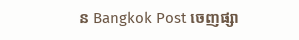ន Bangkok Post ចេញផ្សា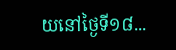យនៅថ្ងៃទី១៨...